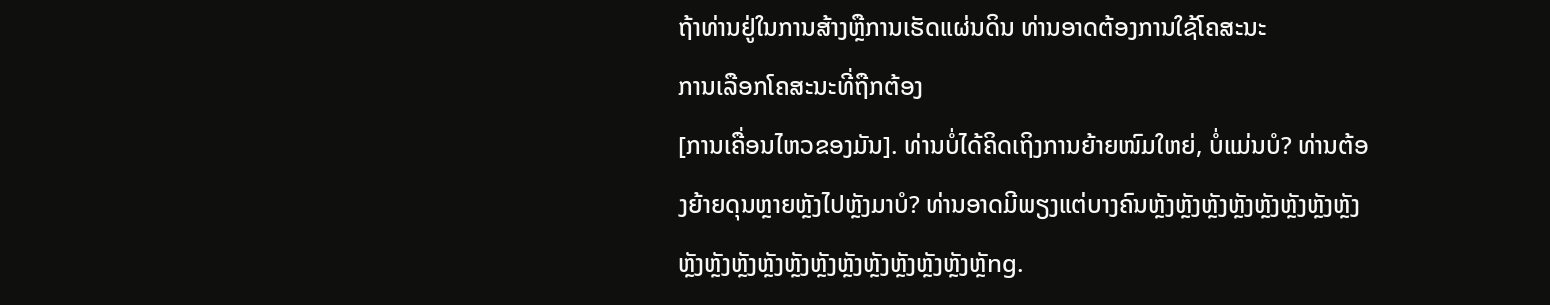ຖ້າທ່ານຢູ່ໃນການສ້າງຫຼືການເຮັດແຜ່ນດິນ ທ່ານອາດຕ້ອງການໃຊ້ໂຄສະນະ
ການເລືອກໂຄສະນະທີ່ຖືກຕ້ອງ
[ການເຄື່ອນໄຫວຂອງມັນ]. ທ່ານບໍ່ໄດ້ຄິດເຖິງການຍ້າຍໜົມໃຫຍ່, ບໍ່ແມ່ນບໍ? ທ່ານຕ້ອງຍ້າຍດຸນຫຼາຍຫຼັງໄປຫຼັງມາບໍ? ທ່ານອາດມີພຽງແຕ່ບາງຄົນຫຼັງຫຼັງຫຼັງຫຼັງຫຼັງຫຼັງຫຼັງຫຼັງຫຼັງຫຼັງຫຼັງຫຼັງຫຼັງຫຼັງຫຼັງຫຼັງຫຼັງຫຼັງຫຼັງຫຼັng.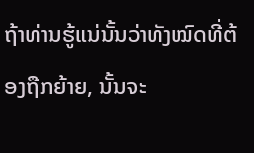ຖ້າທ່ານຮູ້ແນ່ນັ້ນວ່າທັງໝົດທີ່ຕ້ອງຖືກຍ້າຍ, ນັ້ນຈະ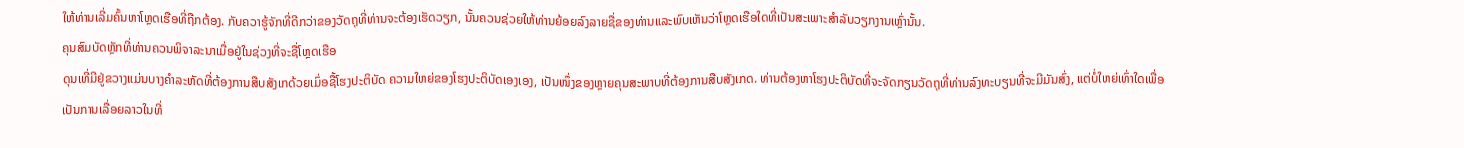ໃຫ້ທ່ານເລີ່ມຄົ້ນຫາໂຫຼດເຮືອທີ່ຖືກຕ້ອງ. ກັບຄວາຮູ້ຈັກທີ່ດີກວ່າຂອງວັດຖຸທີ່ທ່ານຈະຕ້ອງເຮັດວຽກ, ນັ້ນຄວນຊ່ວຍໃຫ້ທ່ານຍ້ອຍລົງລາຍຊື່ຂອງທ່ານແລະພົບເຫັນວ່າໂຫຼດເຮືອໃດທີ່ເປັນສະເພາະສຳລັບວຽກງານເຫຼົ່ານັ້ນ.
ຄຸນສົມບັດຫຼັກທີ່ທ່ານຄວນພິຈາລະນາເມື່ອຢູ່ໃນຊ່ວງທີ່ຈະຊື່ໂຫຼດເຮືອ
ດຸນເທີ່ມີຢູ່ຂວາງແມ່ນບາງຄຳລະຫັດທີ່ຕ້ອງການສືບສັງເກດ້ວຍເມົ່ອຊື້ໂຮງປະຕິບັດ ຄວາມໃຫຍ່ຂອງໂຮງປະຕິບັດເອງເອງ, ເປັນໜຶ່ງຂອງຫຼາຍຄຸນສະພາບທີ່ຕ້ອງການສືບສັງເກດ. ທ່ານຕ້ອງຫາໂຮງປະຕິບັດທີ່ຈະຈັດກຽນວັດຖຸທີ່ທ່ານລົງທະບຽນທີ່ຈະມີມັນສົ່ງ, ແຕ່ບໍ່ໃຫຍ່ເທົ່າໃດເພື່ອເປັນການເລື່ອຍລາວໃນທີ່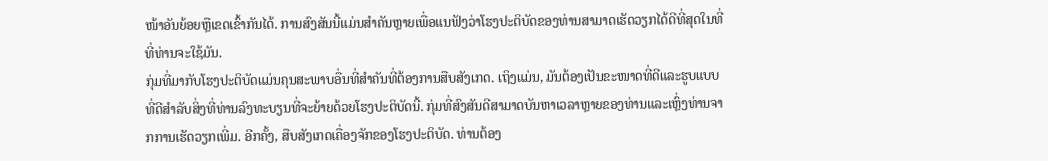ໜ້າອັນຍ້ອຍຫຼືເຂດເຂົ້າກັນໄດ້. ການສົງສັນນີ້ແມ່ນສຳຄັນຫຼາຍເພື່ອແນຟັງວ່າໂຮງປະຕິບັດຂອງທ່ານສາມາດເຮັດວຽກໄດ້ດີທີ່ສຸດໃນທີ່ທີ່ທ່ານຈະໃຊ້ມັນ.
ກຸ່ມທີ່ມາກັບໂຮງປະຕິບັດແມ່ນຄຸນສະພາບອື່ນທີ່ສຳຄັນທີ່ຕ້ອງການສືບສັງເກດ. ເຖິງແມ່ນ, ມັນຕ້ອງເປັນຂະໜາດທີ່ດີແລະຮູບແບບທີ່ດີສຳລັບສິ່ງທີ່ທ່ານລົງທະບຽນທີ່ຈະຍ້າຍດ້ວຍໂຮງປະຕິບັດນີ້. ກຸ່ມທີ່ສົງສັນດີສາມາດບັນຫາເວລາຫຼາຍຂອງທ່ານແລະເຫຼົ່ງທ່ານຈາກການເຮັດວຽກເພີ່ມ. ອີກຄັ້ງ, ສືບສັງເກດເຄື່ອງຈັກຂອງໂຮງປະຕິບັດ. ທ່ານຕ້ອງ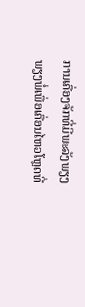ການເຄື່ອງຈັກທີ່ມີພະລັງພຽງພຽງພໍ່ເພື່ອເຄື່ອນໄຫວໂຫຼດທີ່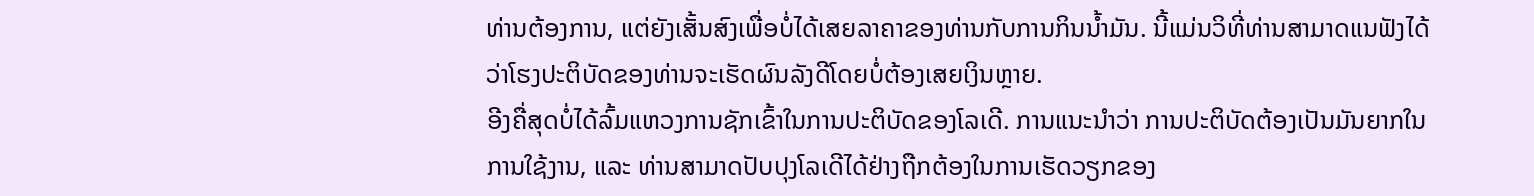ທ່ານຕ້ອງການ, ແຕ່ຍັງເສັ້ນສົງເພື່ອບໍ່ໄດ້ເສຍລາຄາຂອງທ່ານກັບການກິນນ້ຳມັນ. ນີ້ແມ່ນວິທີ່ທ່ານສາມາດແນຟັງໄດ້ວ່າໂຮງປະຕິບັດຂອງທ່ານຈະເຮັດຜົນລັງດີໂດຍບໍ່ຕ້ອງເສຍເງິນຫຼາຍ.
ອີງຄື່ສຸດບໍ່ໄດ້ລົ້ມແຫວງການຊັກເຂົ້າໃນການປະຕິບັດຂອງໂລເດີ. ການແນະນຳວ່າ ການປະຕິບັດຕ້ອງເປັນມັນຍາກໃນການໃຊ້ງານ, ແລະ ທ່ານສາມາດປັບປຸງໂລເດີໄດ້ຢ່າງຖືກຕ້ອງໃນການເຮັດວຽກຂອງ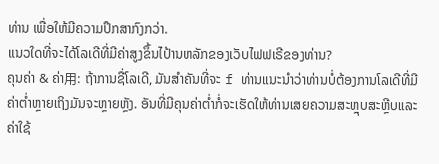ທ່ານ ເພື່ອໃຫ້ມີຄວາມປຶກສາກົງກວ່າ.
ແນວໃດທີ່ຈະໄດ້ໂລເດີທີ່ມີຄ່າສູງຂຶ້ນໄປ້ານຫລັກຂອງເວັບໄຟຟເຣີຂອງທ່ານ?
ຄຸນຄ່າ & ຄ່າ用: ຖ້າການຊື່ໂລເດີ, ມັນສຳຄັນທີ່ຈະ f ທ່ານແນະນຳວ່າທ່ານບໍ່ຕ້ອງການໂລເດີທີ່ມີຄ່າຕ່ຳຫຼາຍເຖິງມັນຈະຫຼາຍຫຼັງ. ອັນທີ່ມີຄຸນຄ່າຕ່ຳກໍ່ຈະເຮັດໃຫ້ທ່ານເສຍຄວາມສະຫຼຸບສະຫຼີບແລະຄ່າໃຊ້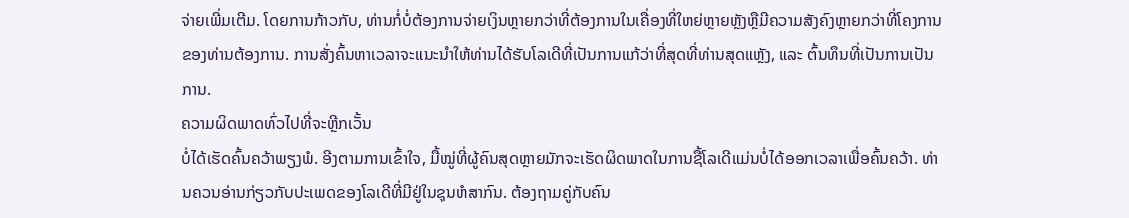ຈ່າຍເພີ່ມເຕີມ. ໂດຍການກ້າວກັບ, ທ່ານກໍ່ບໍ່ຕ້ອງການຈ່າຍເງິນຫຼາຍກວ່າທີ່ຕ້ອງການໃນເຄື່ອງທີ່ໃຫຍ່ຫຼາຍຫຼັງຫຼືມີຄວາມສັງຄົງຫຼາຍກວ່າທີ່ໂຄງການຂອງທ່ານຕ້ອງການ. ການສັ່ງຄົ້ນຫາເວລາຈະແນະນຳໃຫ້ທ່ານໄດ້ຮັບໂລເດີທີ່ເປັນການແກ້ວ່າທີ່ສຸດທີ່ທ່ານສຸດແຫຼັງ, ແລະ ຕົ້ນທຶນທີ່ເປັນການເປັນການ.
ຄວາມຜິດພາດທົ່ວໄປທີ່ຈະຫຼີກເວັ້ນ
ບໍ່ໄດ້ເຮັດຄົ້ນຄວ້າພຽງພໍ. ອີງຕາມການເຂົ້າໃຈ, ມື້ໝູ່ທີ່ຜູ້ຄົນສຸດຫຼາຍມັກຈະເຮັດຜິດພາດໃນການຊື້ໂລເດີແມ່ນບໍ່ໄດ້ອອກເວລາເພື່ອຄົ້ນຄວ້າ. ທ່ານຄວນອ່ານກ່ຽວກັບປະເພດຂອງໂລເດີທີ່ມີຢູ່ໃນຊຸນຫໍສາກົນ. ຕ້ອງຖາມຄູ່ກັບຄົນ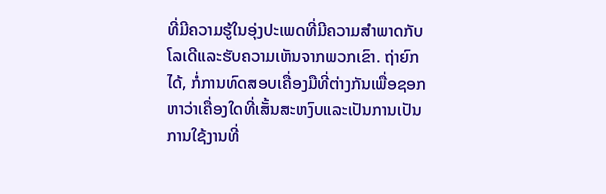ທີ່ມີຄວາມຮູ້ໃນອຸ່ງປະເພດທີ່ມີຄວາມສຳພາດກັບໂລເດີແລະຮັບຄວາມເຫັນຈາກພວກເຂົາ. ຖ່າຍົກໄດ້, ກໍ່ການທົດສອບເຄື່ອງມືທີ່ຕ່າງກັນເພື່ອຊອກຫາວ່າເຄື່ອງໃດທີ່ເສັ້ນສະຫງົບແລະເປັນການເປັນການໃຊ້ງານທີ່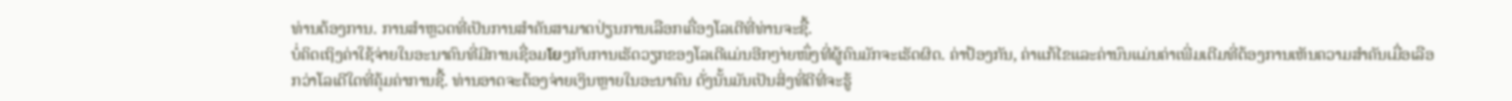ທ່ານຕ້ອງການ. ການສຳຫຼວດທີ່ເປັນການສຳຄັນສາມາດປ່ຽນການເລືອກເຄື່ອງໂລເດີທີ່ທ່ານຈະຊື້.
ບໍ່ຄິດເຖິງຄ່າໃຊ້ຈ່າຍໃນອະນາຄົນທີ່ມີການເຊື່ອມโยງກັບການເຮັດວຽກຂອງໂລເດີແມ່ນອີກໆ່າຍໜຶ່ງທີ່ຜູ້ຄົນມັກຈະເຮັດຜິດ. ຄ່າປ້ອງກັນ, ຄ່າແກ້ໄຂແລະຄ່ານົນແມ່ນຄ່າເພີ່ມເຕີມທີ່ຕ້ອງການເຫັນຄວາມສຳຄັນເມື່ອເລືອກວ່າໂລເດີໃດທີ່ຄຸ້ມຄ່າການຊື້. ທ່ານອາດຈະຕ້ອງຈ່າຍເງິນຫຼາຍໃນອະນາຄົນ ດັ່ງນັ້ນມັນເປັນສິ່ງທີ່ດີທີ່ຈະຮູ້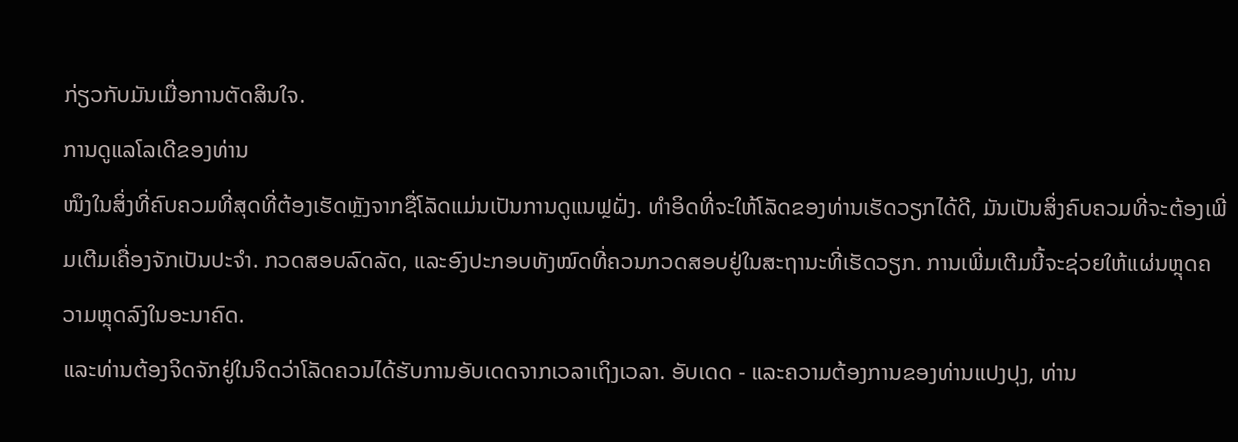ກ່ຽວກັບມັນເມື່ອການຕັດສິນໃຈ.
ການດູແລໂລເດີຂອງທ່ານ
ໜຶງໃນສິ່ງທີ່ຄົບຄວມທີ່ສຸດທີ່ຕ້ອງເຮັດຫຼັງຈາກຊື່ໂລັດແມ່ນເປັນການດູແນຟຼຝັ່ງ. ທຳອິດທີ່ຈະໃຫ້ໂລັດຂອງທ່ານເຮັດວຽກໄດ້ດີ, ມັນເປັນສິ່ງຄົບຄວມທີ່ຈະຕ້ອງເພີ່ມເຕີມເຄື່ອງຈັກເປັນປະຈຳ. ກວດສອບລົດລັດ, ແລະອົງປະກອບທັງໝົດທີ່ຄວນກວດສອບຢູ່ໃນສະຖານະທີ່ເຮັດວຽກ. ການເພີ່ມເຕີມນີ້ຈະຊ່ວຍໃຫ້ແຜ່ນຫຼຸດຄວາມຫຼຸດລົງໃນອະນາຄົດ.
ແລະທ່ານຕ້ອງຈິດຈັກຢູ່ໃນຈິດວ່າໂລັດຄວນໄດ້ຮັບການອັບເດດຈາກເວລາເຖິງເວລາ. ອັບເດດ - ແລະຄວາມຕ້ອງການຂອງທ່ານແປງປຸງ, ທ່ານ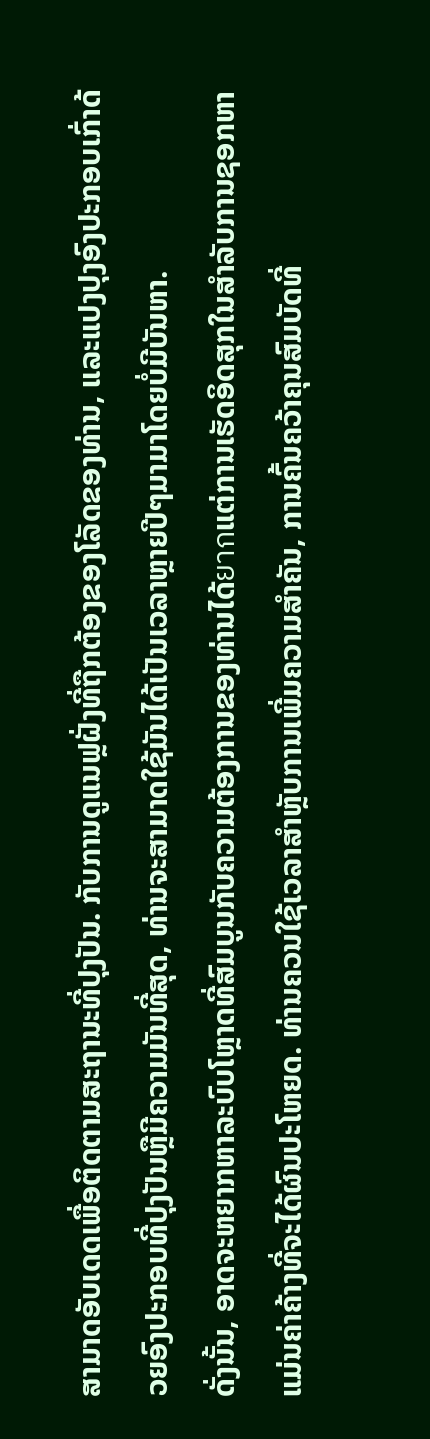ສາມາດອັບເດດເພື່ອຕິດຕາມສະຖານະທີ່ປຸງປັນ. ກັບການດູແນຟຼຝັ່ງທີ່ຖືກຕ້ອງຂອງໂລັດຂອງທ່ານ, ແລະແປງປຸງອົງປະກອບເກົ່າດ້ວຍອົງປະກອບທີ່ປຸງປັນຫຼືມີຄວາມມັນທີ່ສຸດ, ທ່ານຈະສາມາດໃຊ້ມັນໄດ້ເປັນເວລາຫຼາຍປີໆມາມາໂດຍບໍ່ມີບັນຫາ.
ດັ່ງນັ້ນ, ອາດຈະຫຍາກຫາລະບົບໂຫຼາດທີ່ສົມບູນກັບຄວາມຕ້ອງການຂອງທ່ານໄດ້ยากແຕ່ການເຮັດອິດສຸກໃນສໍາລັບການຊອກຫາແມ່ນຄ່າຄ້າງທີ່ຈະໄດ້ຜົນປະໂຫຍດ. ທ່ານຄວນໃຊ້ເວລາສຳຫຼັບການເພີ່ມຄວາມສຳຄັນ, ການຄົ້ນຄວ້າຄຸນສົມບັດທີ່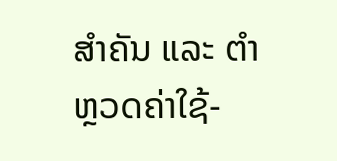ສຳຄັນ ແລະ ຕຳຫຼວດຄ່າໃຊ້-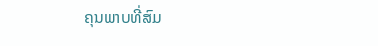ຄຸນພາບທີ່ສົມ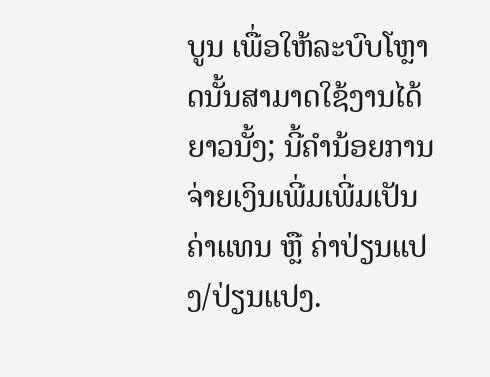ບູນ ເພື່ອໃຫ້ລະບົບໂຫຼາດນັ້ນສາມາດໃຊ້ງານໄດ້ຍາວນັ້ງ; ນີ້ຄໍານ້ອຍການຈ່າຍເງິນເພີ່ມເພີ່ມເປັນຄ່າແທນ ຫຼື ຄ່າປ່ຽນແປງ/ປ່ຽນແປງ.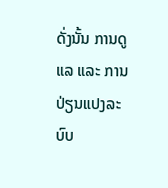ດັ່ງນັ້ນ ການດູແລ ແລະ ການປ່ຽນແປງລະບົບ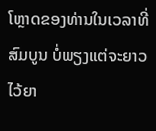ໂຫຼາດຂອງທ່ານໃນເວລາທີ່ສົມບູນ ບໍ່ພຽງແຕ່ຈະຍາວໄວ້ຍາ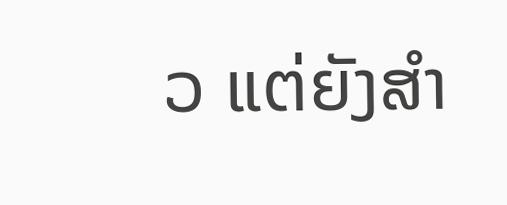ວ ແຕ່ຍັງສຳ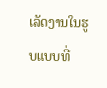ເລັດງານໃນຮູບແບບທີ່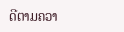ດີຕາມຄວາ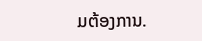ມຕ້ອງການ.